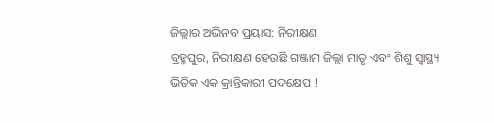ଜିଲ୍ଲାର ଅଭିନବ ପ୍ରୟାସ: ନିରୀକ୍ଷଣ
ବ୍ରହ୍ମପୁର, ନିରୀକ୍ଷଣ ହେଉଛି ଗଞ୍ଜାମ ଜିଲ୍ଲା ମାତୃ ଏବଂ ଶିଶୁ ସ୍ୱାସ୍ଥ୍ୟ ଭିତିକ ଏକ କ୍ରାନ୍ତିକାରୀ ପଦକ୍ଷେପ !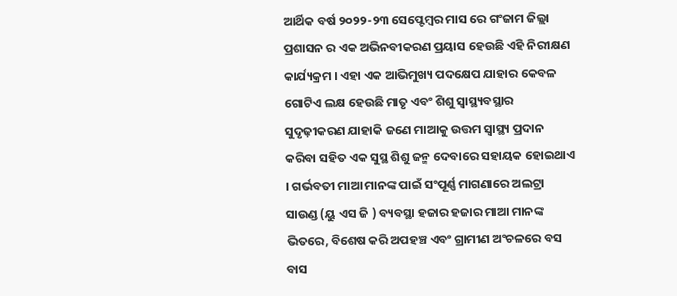ଆର୍ଥିକ ବର୍ଷ ୨୦୨୨-୨୩ ସେପ୍ଟେମ୍ବର ମାସ ରେ ଗଂଜାମ ଜିଲ୍ଲା ପ୍ରଶାସନ ର ଏକ ଅଭିନବୀକରଣ ପ୍ରୟାସ ହେଉଛି ଏହି ନିରୀକ୍ଷଣ କାର୍ଯ୍ୟକ୍ରମ । ଏହା ଏକ ଆଭିମୁଖ୍ୟ ପଦକ୍ଷେପ ଯାହାର କେବଳ ଗୋଟିଏ ଲକ୍ଷ ହେଉଛି ମାତୃ ଏବଂ ଶିଶୁ ସ୍ୱାସ୍ଥ୍ୟବସ୍ଥାର ସୁଦୃଢ଼ୀକରଣ ଯାହାକି ଜଣେ ମାଆକୁ ଉତ୍ତମ ସ୍ୱାସ୍ଥ୍ୟ ପ୍ରଦାନ କରିବା ସହିତ ଏକ ସୁସ୍ଥ ଶିଶୁ ଜନ୍ମ ଦେବାରେ ସହାୟକ ହୋଇଥାଏ । ଗର୍ଭବତୀ ମାଆ ମାନଙ୍କ ପାଇଁ ସଂପୂର୍ଣ୍ଣ ମାଗଣାରେ ଅଲଟ୍ରା ସାଉଣ୍ଡ (ୟୁ ଏସ ଜି ) ବ୍ୟବସ୍ଥା ହଜାର ହଜାର ମାଆ ମାନଙ୍କ ଭିତରେ, ବିଶେଷ କରି ଅପହଞ୍ଚ ଏବଂ ଗ୍ରାମୀଣ ଅଂଚଳରେ ବସ ବାସ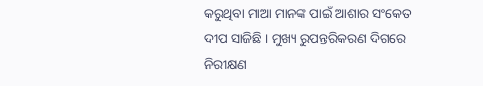କରୁଥିବା ମାଆ ମାନଙ୍କ ପାଇଁ ଆଶାର ସଂକେତ ଦୀପ ସାଜିଛି । ମୁଖ୍ୟ ରୁପନ୍ତରିକରଣ ଦିଗରେ ନିରୀକ୍ଷଣ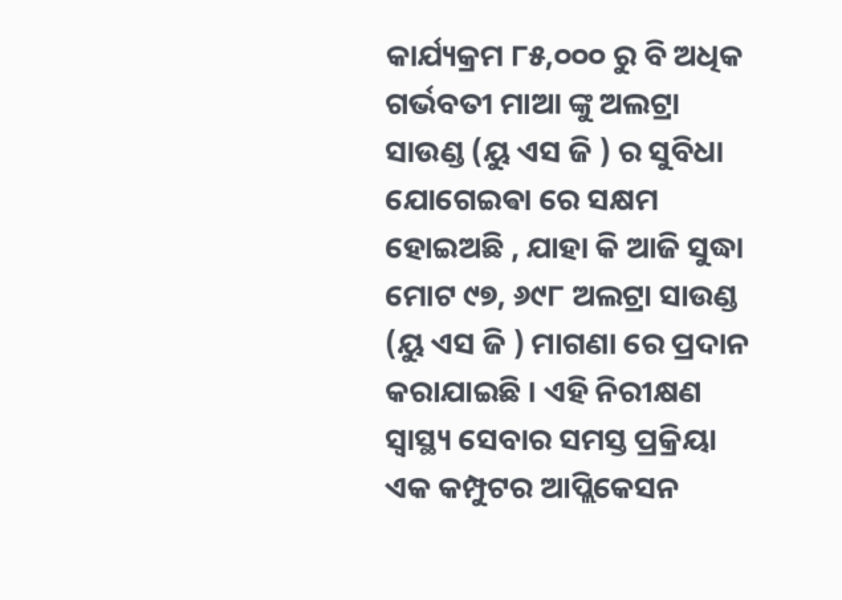କାର୍ଯ୍ୟକ୍ରମ ୮୫,୦୦୦ ରୁ ବି ଅଧିକ ଗର୍ଭବତୀ ମାଆ ଙ୍କୁ ଅଲଟ୍ରା ସାଉଣ୍ଡ (ୟୁ ଏସ ଜି ) ର ସୁବିଧା ଯୋଗେଇଵା ରେ ସକ୍ଷମ ହୋଇଅଛି , ଯାହା କି ଆଜି ସୁଦ୍ଧା ମୋଟ ୯୭, ୬୯୮ ଅଲଟ୍ରା ସାଉଣ୍ଡ (ୟୁ ଏସ ଜି ) ମାଗଣା ରେ ପ୍ରଦାନ କରାଯାଇଛି । ଏହି ନିରୀକ୍ଷଣ ସ୍ୱାସ୍ଥ୍ୟ ସେବାର ସମସ୍ତ ପ୍ରକ୍ରିୟା ଏକ କମ୍ପୁଟର ଆପ୍ଲିକେସନ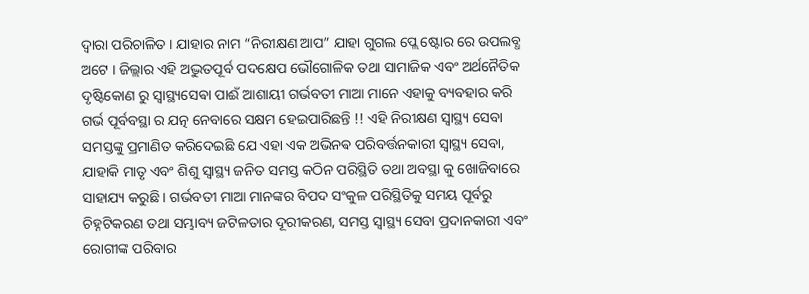ଦ୍ୱାରା ପରିଚାଳିତ । ଯାହାର ନାମ “ନିରୀକ୍ଷଣ ଆପ” ଯାହା ଗୁଗଲ ପ୍ଲେ ଷ୍ଟୋର ରେ ଉପଲବ୍ଧ ଅଟେ । ଜିଲ୍ଲାର ଏହି ଅଦ୍ଭୁତପୂର୍ବ ପଦକ୍ଷେପ ଭୌଗୋଳିକ ତଥା ସାମାଜିକ ଏବଂ ଅର୍ଥନୈତିକ ଦୃଷ୍ଟିକୋଣ ରୁ ସ୍ୱାସ୍ଥ୍ୟସେଵା ପାଈଁ ଆଶାୟୀ ଗର୍ଭବତୀ ମାଆ ମାନେ ଏହାକୁ ବ୍ୟବହାର କରି ଗର୍ଭ ପୂର୍ବବସ୍ଥା ର ଯତ୍ନ ନେବାରେ ସକ୍ଷମ ହେଇପାରିଛନ୍ତି !! ଏହି ନିରୀକ୍ଷଣ ସ୍ୱାସ୍ଥ୍ୟ ସେବା ସମସ୍ତଙ୍କୁ ପ୍ରମାଣିତ କରିଦେଇଛି ଯେ ଏହା ଏକ ଅଭିନଵ ପରିବର୍ତ୍ତନକାରୀ ସ୍ୱାସ୍ଥ୍ୟ ସେବା, ଯାହାକି ମାତୃ ଏବଂ ଶିଶୁ ସ୍ୱାସ୍ଥ୍ୟ ଜନିତ ସମସ୍ତ କଠିନ ପରିସ୍ଥିତି ତଥା ଅବସ୍ଥା କୁ ଖୋଜିବାରେ ସାହାଯ୍ୟ କରୁଛି । ଗର୍ଭବତୀ ମାଆ ମାନଙ୍କର ବିପଦ ସଂକୁଳ ପରିସ୍ଥିତିକୁ ସମୟ ପୂର୍ବରୁ ଚିହ୍ନଟିକରଣ ତଥା ସମ୍ଭାବ୍ୟ ଜଟିଳତାର ଦୂରୀକରଣ, ସମସ୍ତ ସ୍ୱାସ୍ଥ୍ୟ ସେବା ପ୍ରଦାନକାରୀ ଏବଂ ରୋଗୀଙ୍କ ପରିବାର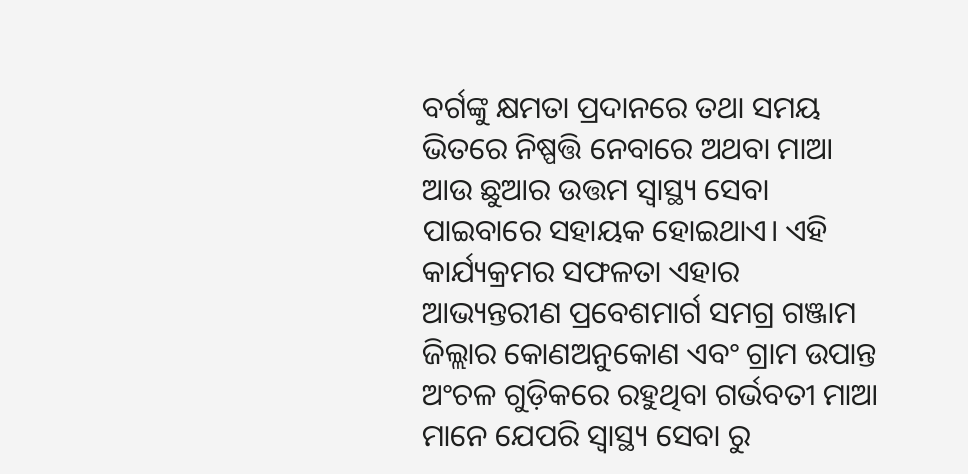ବର୍ଗଙ୍କୁ କ୍ଷମତା ପ୍ରଦାନରେ ତଥା ସମୟ ଭିତରେ ନିଷ୍ପତ୍ତି ନେବାରେ ଅଥବା ମାଆ ଆଉ ଛୁଆର ଉତ୍ତମ ସ୍ୱାସ୍ଥ୍ୟ ସେବା ପାଇବାରେ ସହାୟକ ହୋଇଥାଏ। ଏହି କାର୍ଯ୍ୟକ୍ରମର ସଫଳତା ଏହାର ଆଭ୍ୟନ୍ତରୀଣ ପ୍ରବେଶମାର୍ଗ ସମଗ୍ର ଗଞ୍ଜାମ ଜିଲ୍ଲାର କୋଣଅନୁକୋଣ ଏବଂ ଗ୍ରାମ ଉପାନ୍ତ ଅଂଚଳ ଗୁଡ଼ିକରେ ରହୁଥିବା ଗର୍ଭବତୀ ମାଆ ମାନେ ଯେପରି ସ୍ୱାସ୍ଥ୍ୟ ସେବା ରୁ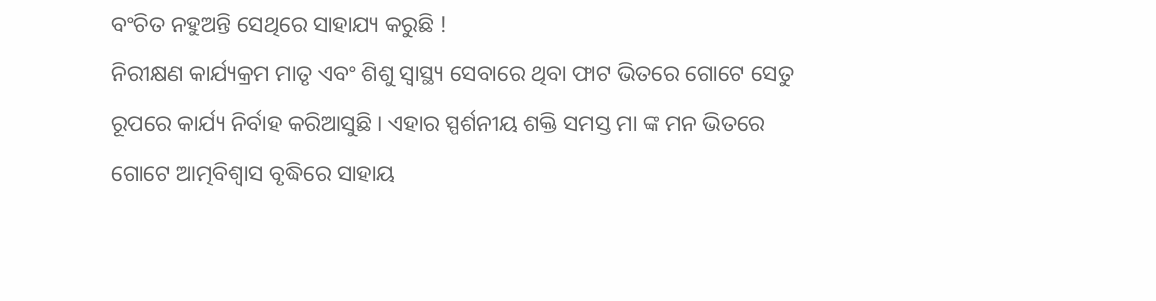ବଂଚିତ ନହୁଅନ୍ତି ସେଥିରେ ସାହାଯ୍ୟ କରୁଛି !
ନିରୀକ୍ଷଣ କାର୍ଯ୍ୟକ୍ରମ ମାତୃ ଏବଂ ଶିଶୁ ସ୍ୱାସ୍ଥ୍ୟ ସେବାରେ ଥିବା ଫାଟ ଭିତରେ ଗୋଟେ ସେତୁ ରୂପରେ କାର୍ଯ୍ୟ ନିର୍ବାହ କରିଆସୁଛି । ଏହାର ସ୍ପର୍ଶନୀୟ ଶକ୍ତି ସମସ୍ତ ମା ଙ୍କ ମନ ଭିତରେ ଗୋଟେ ଆତ୍ମବିଶ୍ୱାସ ବୃଦ୍ଧିରେ ସାହାୟ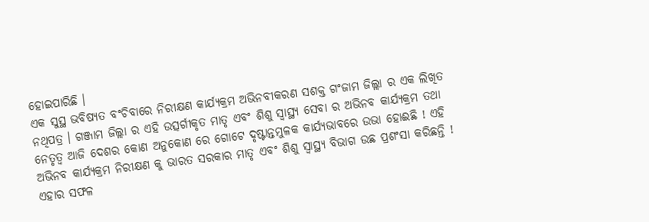ହୋଇପାରିଛି ।
ଏକ ସୁସ୍ଥ ଭବିଷ୍ୟତ ବଂଚିବାରେ ନିରୀକ୍ଷଣ କାର୍ଯ୍ୟକ୍ରମ ଅଭିନବୀକରଣ ସଶକ୍ତ ଗଂଜାମ ଜିଲ୍ଲା ର ଏକ ଲିଖିତ ନଥିପତ୍ର । ଗଞ୍ଜାମ ଜିଲ୍ଲା ର ଏହି ଉତ୍ସର୍ଗୀକୃତ ମାତୃ ଏବଂ ଶିଶୁ ସ୍ୱାସ୍ଥ୍ୟ ସେବା ର ଅଭିନବ କାର୍ଯ୍ୟକ୍ରମ ତଥା ନେତୃତ୍ୱ ଆଜି ଦେଶର କୋଣ ଅନୁକୋଣ ରେ ଗୋଟେ ଦୃଷ୍ଟାନ୍ତମୁଳକ କାର୍ଯ୍ୟଭାବରେ ଉଭା ହୋଈଛି ! ଏହି ଅଭିନବ କାର୍ଯ୍ୟକ୍ରମ ନିରୀକ୍ଷଣ କୁ ଭାରତ ସରକାର ମାତୃ ଏବଂ ଶିଶୁ ସ୍ୱାସ୍ଥ୍ୟ ବିଭାଗ ଉଛ ପ୍ରଶଂସା କରିଛନ୍ତି ! ଏହାର ସଫଳ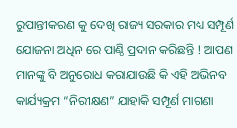ରୁପାନ୍ତୀକରଣ କୁ ଦେଖି ରାଜ୍ୟ ସରକାର ମଧ୍ୟ ସମ୍ପୂର୍ଣ ଯୋଜନା ଅଧିନ ରେ ପାଣ୍ଠି ପ୍ରଦାନ କରିଛନ୍ତି ! ଆପଣ ମାନଙ୍କୁ ବି ଅନୁରୋଧ କରାଯାଉଛି କି ଏହି ଅଭିନବ କାର୍ଯ୍ୟକ୍ରମ “ନିରୀକ୍ଷଣ” ଯାହାକି ସମ୍ପୂର୍ଣ ମାଗଣା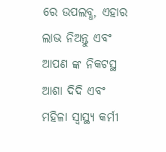ରେ ଉପଲବ୍ଧ, ଏହାର ଲାଭ ନିଅନ୍ତୁ ଏବଂ ଆପଣ ଙ୍କ ନିକଟସ୍ଥ ଆଶା ଦିଦି ଏବଂ ମହିଳା ସ୍ୱାସ୍ଥ୍ୟ କର୍ମୀ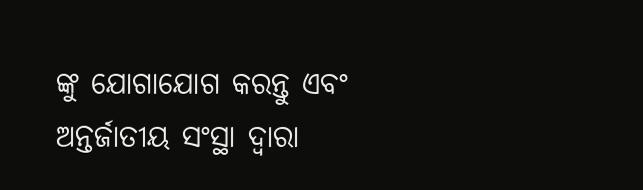ଙ୍କୁ ଯୋଗାଯୋଗ କରନ୍ତୁ ଏବଂ ଅନ୍ତର୍ଜାତୀୟ ସଂସ୍ଥା ଦ୍ୱାରା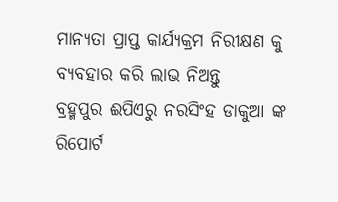ମାନ୍ୟତା ପ୍ରାପ୍ତ କାର୍ଯ୍ୟକ୍ରମ ନିରୀକ୍ଷଣ କୁ ବ୍ୟବହାର କରି ଲାଭ ନିଅନ୍ତୁ
ବ୍ରହ୍ମପୁର ଈପିଏରୁ ନରସିଂହ ଡାକୁଆ ଙ୍କ ରିପୋର୍ଟ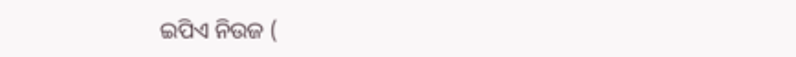ଇପିଏ ନିଉଜ (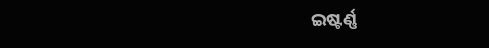ଇଷ୍ଟର୍ଣ୍ଣ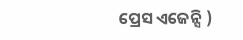ପ୍ରେସ ଏଜେନ୍ସି )